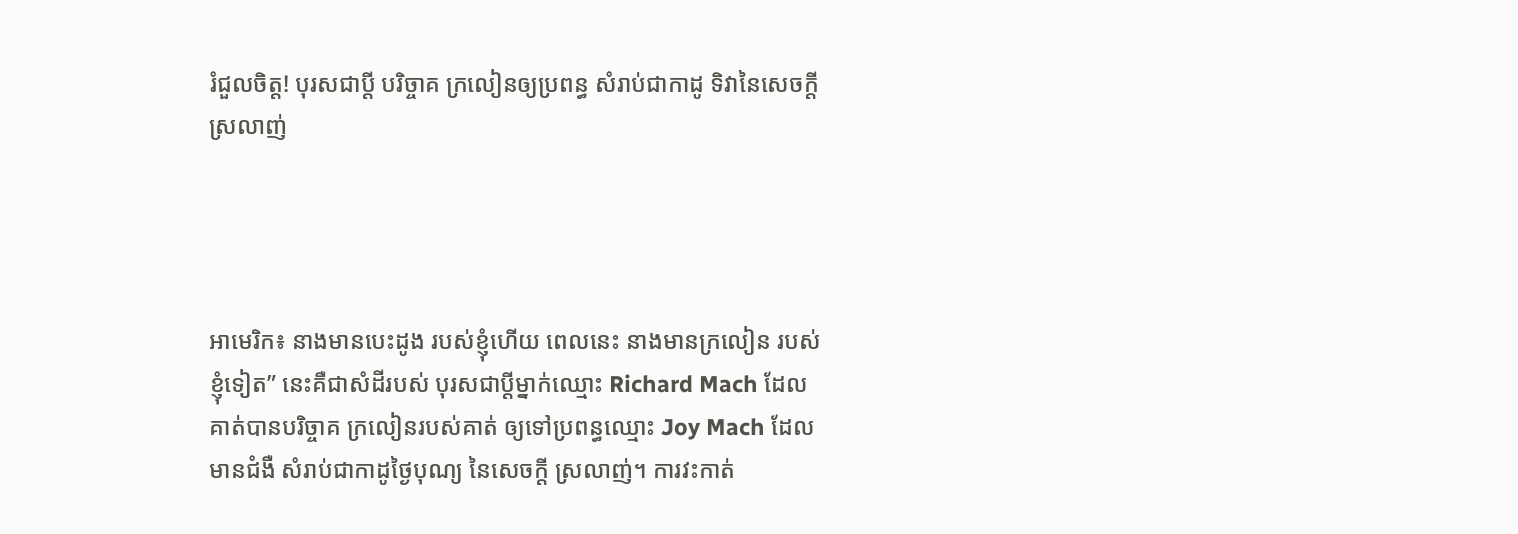រំជួលចិត្ត! បុរសជាប្តី បរិច្ចាគ ក្រលៀនឲ្យប្រពន្ធ សំរាប់ជាកាដូ ទិវានៃសេចក្តីស្រលាញ់




អាមេរិក៖ នាងមានបេះដូង របស់ខ្ញុំហើយ ពេលនេះ នាងមានក្រលៀន របស់ខ្ញុំទៀត” នេះគឺជាសំដីរបស់ បុរសជាប្តីម្នាក់ឈ្មោះ Richard Mach ដែលគាត់បានបរិច្ចាគ ក្រលៀនរបស់គាត់ ឲ្យទៅប្រពន្ធឈ្មោះ Joy Mach ដែលមានជំងឺ សំរាប់ជាកាដូថ្ងៃបុណ្យ នៃសេចក្តី ស្រលាញ់។ ការវះកាត់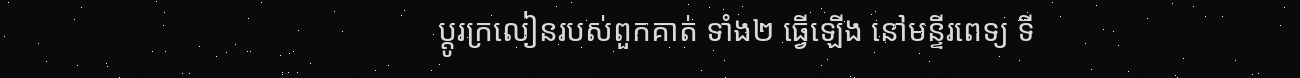ប្តូរក្រលៀនរបស់ពួកគាត់ ទាំង២ ធ្វើឡើង នៅមន្ទីរពេទ្យ ទី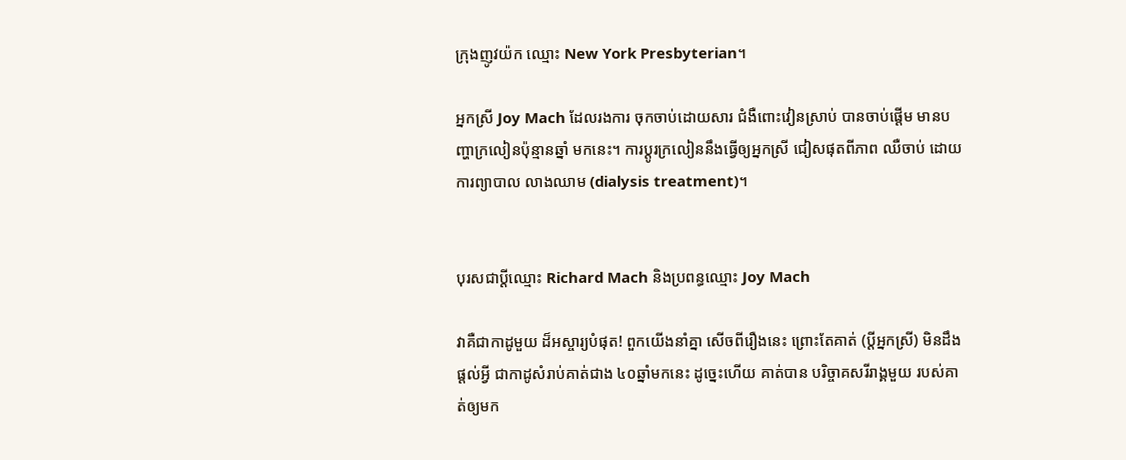ក្រុងញូវយ៉ក ឈ្មោះ New York Presbyterian។

អ្នកស្រី Joy Mach ដែលរងការ ចុកចាប់ដោយសារ ជំងឺពោះវៀនស្រាប់ បានចាប់ផ្តើម មានបញ្ហាក្រលៀនប៉ុន្មានឆ្នាំ មកនេះ។ ការប្តូរក្រលៀននឹងធ្វើឲ្យអ្នកស្រី ជៀសផុតពីភាព ឈឺចាប់ ដោយការព្យាបាល លាងឈាម (dialysis treatment)។


បុរសជាប្តីឈ្មោះ Richard Mach និងប្រពន្ធឈ្មោះ Joy Mach

វាគឺជាកាដូមួយ ដ៏អស្ចារ្យបំផុត! ពួកយើងនាំគ្នា សើចពីរឿងនេះ ព្រោះតែគាត់ (ប្តីអ្នកស្រី) មិនដឹងផ្តល់អ្វី ជាកាដូសំរាប់គាត់ជាង ៤០ឆ្នាំមកនេះ ដូច្នេះហើយ គាត់បាន បរិច្ចាគសរីរាង្គមួយ របស់គាត់ឲ្យមក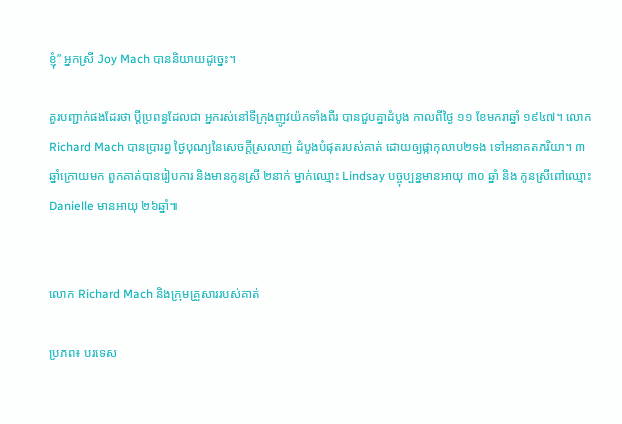ខ្ញុំ” អ្នកស្រី Joy Mach បាននិយាយដូច្នេះ។

គួរបញ្ជាក់ផងដែរថា ប្តីប្រពន្ធដែលជា អ្នករស់នៅទីក្រុងញូវយ៉កទាំងពីរ បានជួបគ្នាដំបូង កាលពីថ្ងៃ ១១ ខែមករាឆ្នាំ ១៩៤៧។ លោក Richard Mach បានប្រារព្ធ ថ្ងៃបុណ្យនៃសេចក្តីស្រលាញ់ ដំបូងបំផុតរបស់គាត់ ដោយឲ្យផ្កាកុលាប២ទង ទៅអនាគតភរិយា។ ៣ ឆ្នាំក្រោយមក ពួកគាត់បានរៀបការ និងមានកូនស្រី ២នាក់ ម្នាក់ឈ្មោះ Lindsay បច្ចុប្បន្នមានអាយុ ៣០ ឆ្នាំ និង កូនស្រីពៅឈ្មោះ Danielle មានអាយុ ២៦ឆ្នាំ៕


លោក Richard Mach និងក្រុមគ្រួសាររបស់គាត់

ប្រភព៖ បរទេស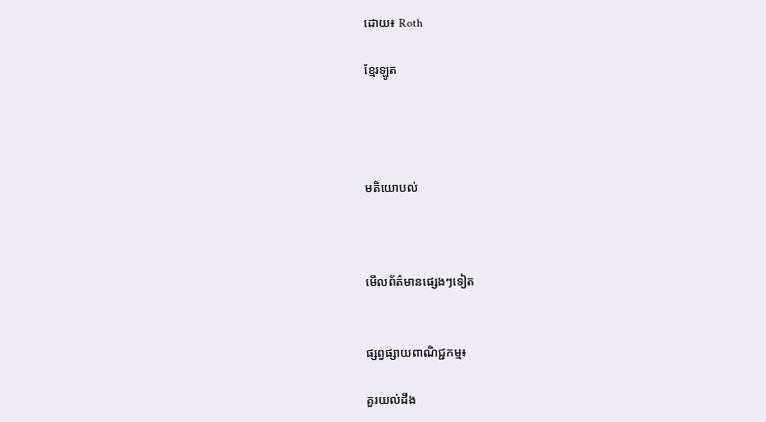ដោយ៖ Roth

ខ្មែរឡូត




មតិយោបល់



មើលព័ត៌មានផ្សេងៗទៀត


ផ្សព្វផ្សាយពាណិជ្ជកម្ម៖

គួរយល់ដឹង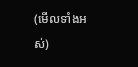(មើលទាំងអស់)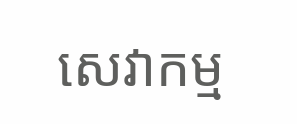សេវាកម្ម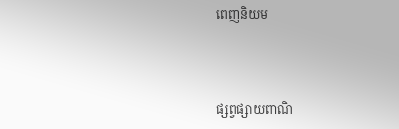ពេញនិយម



ផ្សព្វផ្សាយពាណិ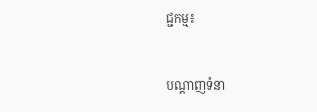ជ្ជកម្ម៖


បណ្តាញទំនា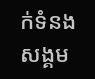ក់ទំនងសង្គម